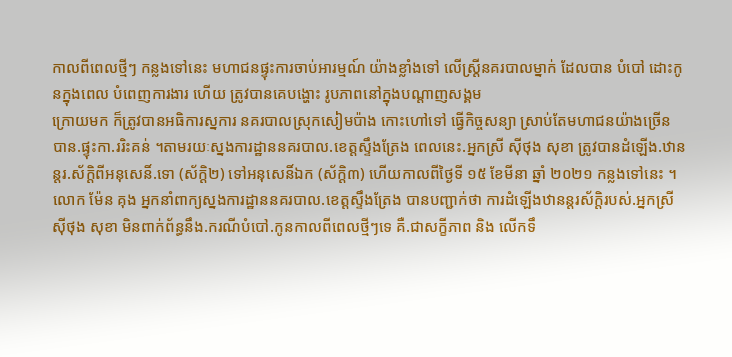កាលពីពេលថ្មីៗ កន្លងទៅនេះ មហាជនផ្ទុះការចាប់អារម្មណ៍ យ៉ាងខ្លាំងទៅ លើស្ត្រីនគរបាលម្នាក់ ដែលបាន បំបៅ ដោះកូនក្នុងពេល បំពេញការងារ ហើយ ត្រូវបានគេបង្ហោះ រូបភាពនៅក្នុងបណ្តាញសង្គម
ក្រោយមក ក៏ត្រូវបានអធិការស្នការ នគរបាលស្រុកសៀមប៉ាង កោះហៅទៅ ធ្វើកិច្ចសន្យា ស្រាប់តែមហាជនយ៉ាងច្រើន បាន.ផ្ទុះកា.ររិះគន់ ។តាមរយៈស្នងការដ្ឋាននគរបាល.ខេត្តស្ទឹងត្រែង ពេលនេះ.អ្នកស្រី ស៊ីថុង សុខា ត្រូវបានដំឡើង.ឋានន្តរ.ស័ក្តិពីអនុសេនិ៍.ទោ (ស័ក្តិ២) ទៅអនុសេនិ៍ឯក (ស័ក្តិ៣) ហើយកាលពីថ្ងៃទី ១៥ ខែមីនា ឆ្នាំ ២០២១ កន្លងទៅនេះ ។
លោក ម៉ែន គុង អ្នកនាំពាក្យស្នងការដ្ឋាននគរបាល.ខេត្តស្ទឹងត្រែង បានបញ្ជាក់ថា ការដំឡើងឋានន្តរស័ក្តិរបស់.អ្នកស្រី ស៊ីថុង សុខា មិនពាក់ព័ន្ធនឹង.ករណីបំបៅ.កូនកាលពីពេលថ្មីៗទេ គឺ.ជាសក្ខីភាព និង លើកទឹ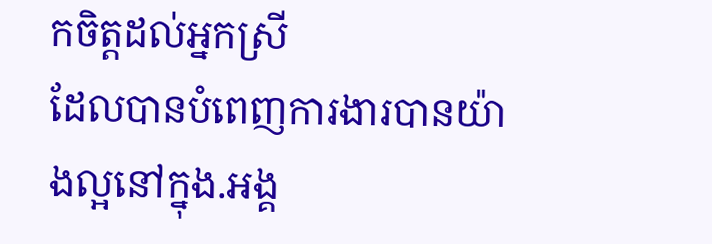កចិត្តដល់អ្នកស្រី
ដែលបានបំពេញការងារបានយ៉ាងល្អនៅក្នុង.អង្គ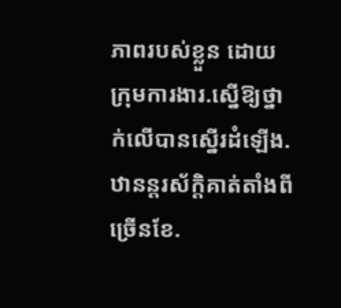ភាពរបស់ខ្លួន ដោយក្រុមការងារ.ស្នើឱ្យថ្នាក់លើបានស្នើរដំឡើង.ឋានន្តរស័ក្ដិគាត់តាំងពីច្រើនខែ.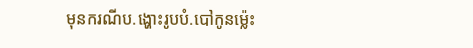មុនករណីប.ង្ហោះរូបបំ.បៅកូនម៉្លេះ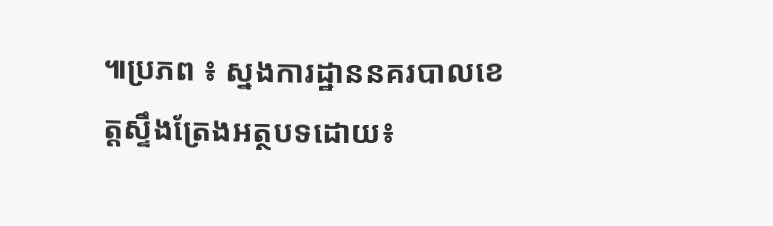៕ប្រភព ៖ ស្នងការដ្ឋាននគរបាលខេត្តស្ទឹងត្រែងអត្ថបទដោយ៖